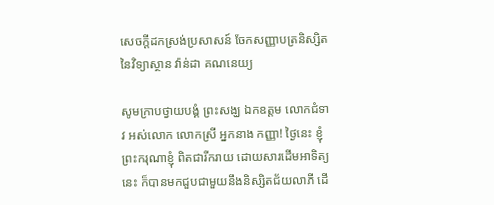សេចក្តីដកស្រង់ប្រសាសន៍ ចែកសញ្ញាបត្រនិស្សិត នៃវិទ្យាស្ថាន វ៉ាន់ដា គណនេយ្យ

សូមក្រាបថ្វាយបង្គំ ព្រះសង្ឃ ឯកឧត្តម លោកជំទាវ អស់លោក លោកស្រី អ្នកនាង កញ្ញា! ថ្ងៃនេះ ខ្ញុំព្រះករុណាខ្ញុំ ពិតជារីករាយ ដោយសារដើមអាទិត្យនេះ ក៏បានមកជួបជាមួយនឹងនិស្សិតជ័យលាភី ដើ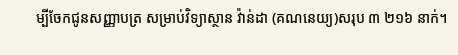ម្បីចែកជូនសញ្ញាបត្រ សម្រាប់វិទ្យាស្ថាន វ៉ាន់ដា (គណនេយ្យ)សរុប ៣ ២១៦ នាក់។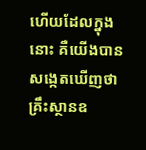ហើយដែលក្នុងនោះ គឺយើងបានសង្កេតឃើញថា គ្រឹះស្ថានឧ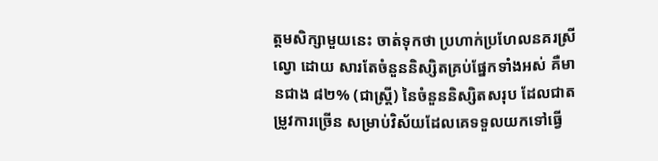ត្តមសិក្សាមួយនេះ ចាត់ទុកថា ប្រហាក់ប្រហែលនគរស្រីល្វោ ដោយ សារតែចំនួននិស្សិតគ្រប់ផ្នែកទាំងអស់ គឺមានជាង ៨២% (ជាស្រ្តី) នៃចំនួននិស្សិតសរុប ដែលជាតម្រូវការច្រើន សម្រាប់វិស័យដែលគេទទួលយកទៅធ្វើ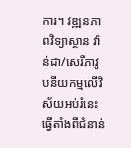ការ។ វឌ្ឍនភាពវិទ្យាស្ថាន វ៉ាន់ដា/សេរីភាវូបនីយកម្មលើវិស័យអប់រំនេះ ធ្វើតាំងពីជំនាន់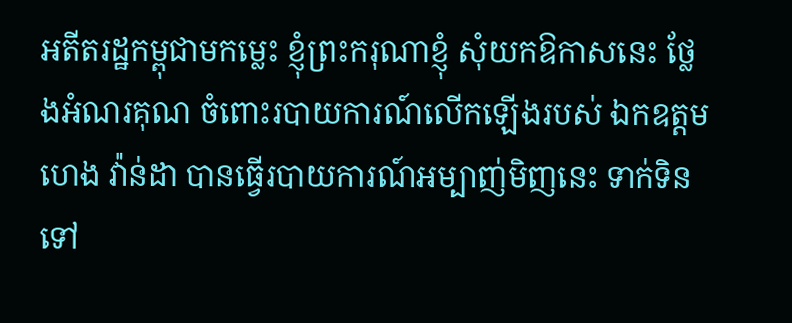អតីតរដ្ឋកម្ពុជាមកម្លេះ ខ្ញុំព្រះករុណាខ្ញុំ សុំយកឱកាសនេះ ថ្លែងអំណរគុណ ចំពោះរបាយការណ៍លើកឡើងរបស់ ឯកឧត្តម ហេង វ៉ាន់ដា បានធ្វើរបាយការណ៍អម្បាញ់មិញនេះ ទាក់ទិនទៅ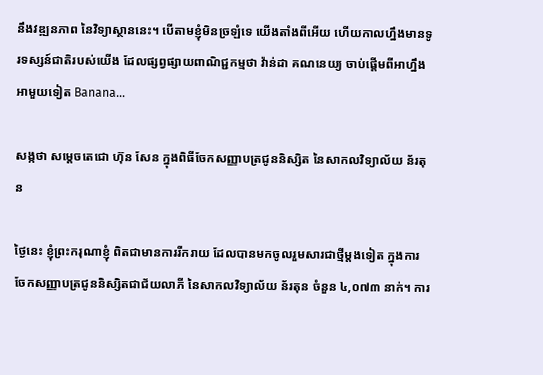នឹងវឌ្ឍនភាព នៃវិទ្យាស្ថាននេះ។ បើតាមខ្ញុំមិនច្រឡំទេ យើងតាំងពីអើយ ហើយកាលហ្នឹងមានទូរទស្សន៍ជាតិរបស់យើង ដែលផ្សព្វផ្សាយពាណិជ្ជកម្មថា វ៉ាន់ដា គណនេយ្យ ចាប់ផ្ដើមពីអាហ្នឹង អាមួយទៀត Banana…

សង្កថា សម្តេចតេជោ ហ៊ុន សែន ក្នុងពិធីចែកសញ្ញាបត្រជូននិស្សិត នៃសាកលវិទ្យាល័យ ន័រតុន

ថ្ងៃនេះ ខ្ញុំព្រះករុណាខ្ញុំ ពិតជាមានការរីករាយ ដែលបានមកចូលរួមសារជាថ្មីម្តងទៀត ក្នុងការចែកសញ្ញាបត្រជូននិស្សិតជាជ័យលាភី នៃសាកលវិទ្យាល័យ ន័រតុន ចំនួន ៤,០៧៣ នាក់។ ការ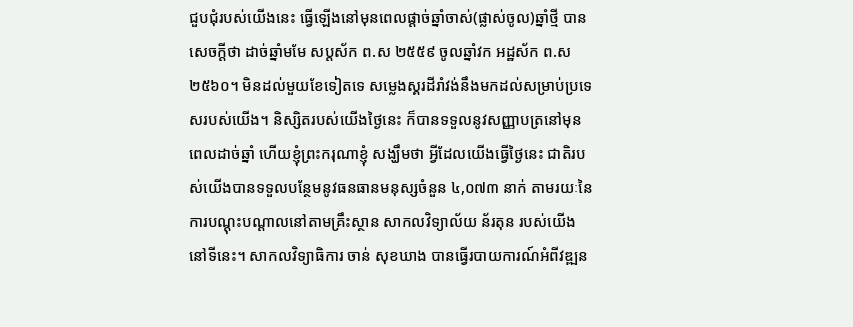ជួបជុំរបស់យើងនេះ ធ្វើឡើងនៅមុនពេលផ្តាច់ឆ្នាំចាស់(ផ្លាស់ចូល)ឆ្នាំថ្មី បានសេចក្តីថា ដាច់ឆ្នាំមមែ សប្តស័ក ព.ស ២៥៥៩ ចូលឆ្នាំវក អដ្ឋស័ក ព.ស ២៥៦០។ មិនដល់មួយខែទៀតទេ សម្លេងស្គរដីរាំវង់នឹងមកដល់សម្រាប់ប្រទេសរបស់យើង។ និស្សិតរបស់យើងថ្ងៃនេះ ក៏បានទទួលនូវសញ្ញាបត្រនៅមុនពេលដាច់ឆ្នាំ ហើយខ្ញុំព្រះករុណាខ្ញុំ សង្ឃឹមថា អ្វីដែលយើងធ្វើថ្ងៃនេះ ជាតិរបស់យើងបានទទួលបន្ថែមនូវធនធានមនុស្សចំនួន ៤,០៧៣ នាក់ តាមរយៈនៃការបណ្តុះបណ្តាលនៅតាមគ្រឹះស្ថាន សាកលវិទ្យាល័យ ន័រតុន របស់យើងនៅទីនេះ។ សាកលវិទ្យាធិការ ចាន់ សុខឃាង បានធ្វើរបាយការណ៍អំពីវឌ្ឍន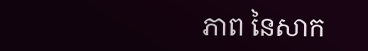ភាព នៃសាក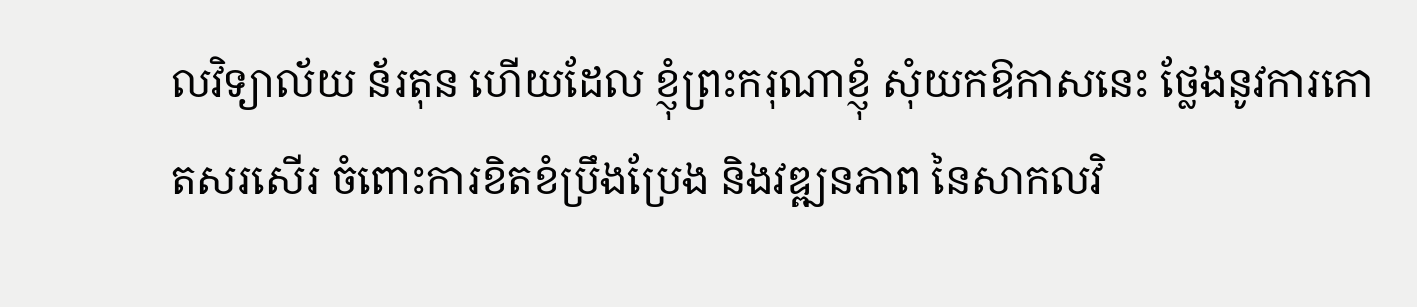លវិទ្យាល័យ ន័រតុន ហើយដែល ខ្ញុំព្រះករុណាខ្ញុំ សុំយកឱកាសនេះ ថ្លែងនូវការកោតសរសើរ ចំពោះការខិតខំប្រឹងប្រែង និងវឌ្ឍនភាព នៃសាកលវិ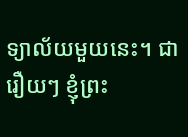ទ្យាល័យមួយនេះ។ ជារឿយៗ ខ្ញុំព្រះ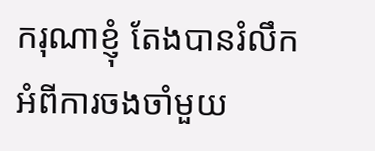ករុណាខ្ញុំ តែងបានរំលឹកអំពីការចងចាំមួយ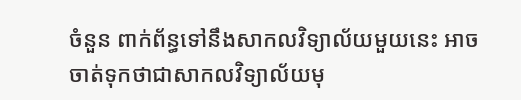ចំនួន ពាក់ព័ន្ធទៅនឹងសាកលវិទ្យាល័យមួយនេះ អាចចាត់ទុកថាជាសាកលវិទ្យាល័យមុ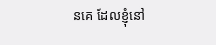នគេ ដែលខ្ញុំនៅ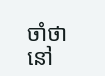ចាំថា នៅ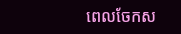ពេលចែកស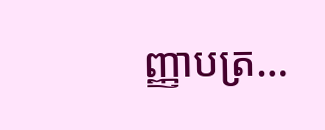ញ្ញាបត្រ…